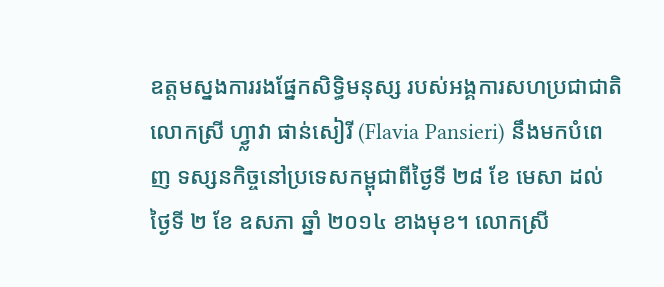ឧត្តមស្នងការរងផ្នែកសិទ្ធិមនុស្ស របស់អង្គការសហប្រជាជាតិ លោកស្រី ហ្វ្លាវា ផាន់សៀរី (Flavia Pansieri) នឹងមកបំពេញ ទស្សនកិច្ចនៅប្រទេសកម្ពុជាពីថ្ងៃទី ២៨ ខែ មេសា ដល់ថ្ងៃទី ២ ខែ ឧសភា ឆ្នាំ ២០១៤ ខាងមុខ។ លោកស្រី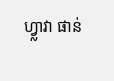ហ្វ្លាវា ផាន់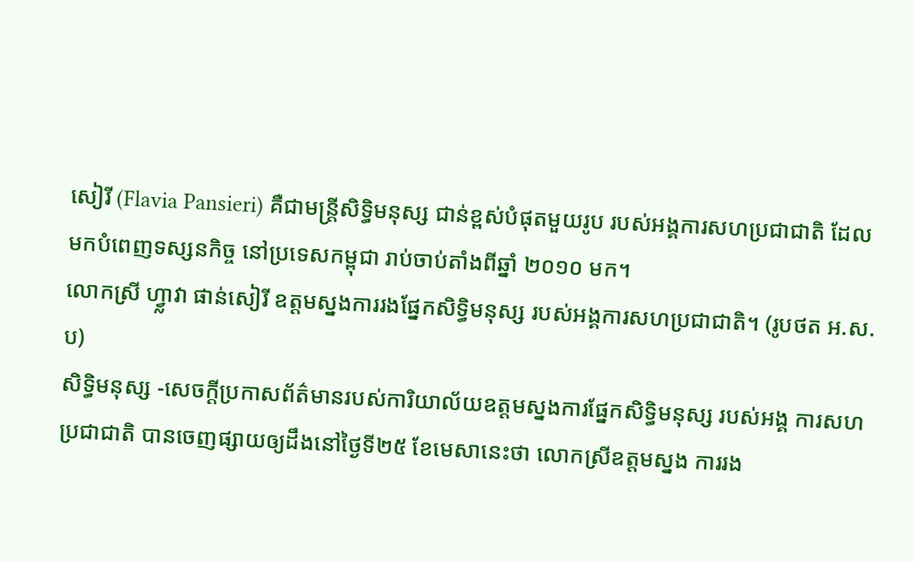សៀរី (Flavia Pansieri) គឺជាមន្ត្រីសិទ្ធិមនុស្ស ជាន់ខ្ពស់បំផុតមួយរូប របស់អង្គការសហប្រជាជាតិ ដែលមកបំពេញទស្សនកិច្ច នៅប្រទេសកម្ពុជា រាប់ចាប់តាំងពីឆ្នាំ ២០១០ មក។
លោកស្រី ហ្វ្លាវា ផាន់សៀរី ឧត្តមស្នងការរងផ្នែកសិទ្ធិមនុស្ស របស់អង្គការសហប្រជាជាតិ។ (រូបថត អ.ស.ប)
សិទ្ធិមនុស្ស -សេចក្ដីប្រកាសព័ត៌មានរបស់ការិយាល័យឧត្តមស្នងការផ្នែកសិទ្ធិមនុស្ស របស់អង្គ ការសហប្រជាជាតិ បានចេញផ្សាយឲ្យដឹងនៅថ្ងៃទី២៥ ខែមេសានេះថា លោកស្រីឧត្តមស្នង ការរង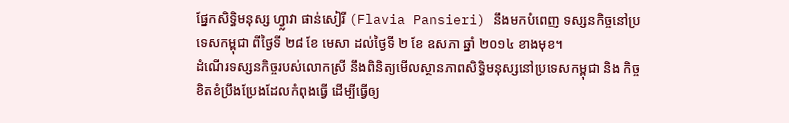ផ្នែកសិទ្ធិមនុស្ស ហ្វ្លាវា ផាន់សៀរី (Flavia Pansieri) នឹងមកបំពេញ ទស្សនកិច្ចនៅប្រទេសកម្ពុជា ពីថ្ងៃទី ២៨ ខែ មេសា ដល់ថ្ងៃទី ២ ខែ ឧសភា ឆ្នាំ ២០១៤ ខាងមុខ។
ដំណើរទស្សនកិច្ចរបស់លោកស្រី នឹងពិនិត្យមើលស្ថានភាពសិទ្ធិមនុស្សនៅប្រទេសកម្ពុជា និង កិច្ចខិតខំប្រឹងប្រែងដែលកំពុងធ្វើ ដើម្បីធ្វើឲ្យ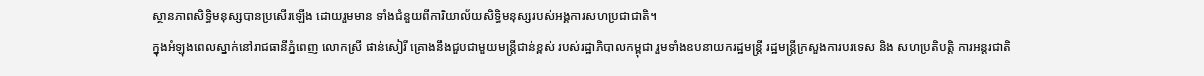ស្ថានភាពសិទ្ធិមនុស្សបានប្រសើរឡើង ដោយរួមមាន ទាំងជំនួយពីការិយាល័យសិទ្ធិមនុស្សរបស់អង្គការសហប្រជាជាតិ។
ក្នុងអំឡុងពេលស្នាក់នៅរាជធានីភ្នំពេញ លោកស្រី ផាន់សៀរី គ្រោងនឹងជួបជាមួយមន្ត្រីជាន់ខ្ពស់ របស់រដ្ឋាភិបាលកម្ពុជា រួមទាំងឧបនាយករដ្ឋមន្ត្រី រដ្ឋមន្ត្រីក្រសួងការបរទេស និង សហប្រតិបត្តិ ការអន្តរជាតិ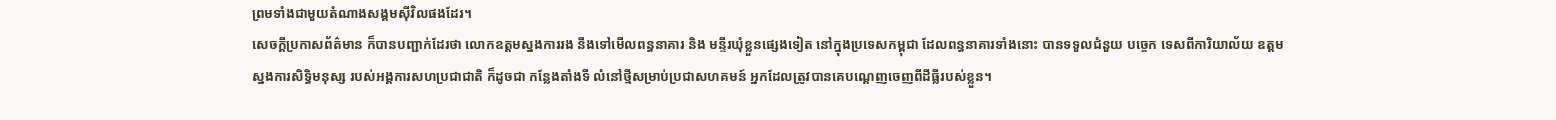ព្រមទាំងជាមួយតំណាងសង្គមស៊ីវិលផងដែរ។
សេចក្ដីប្រកាសព័ត៌មាន ក៏បានបញ្ជាក់ដែរថា លោកឧត្តមស្នងការរង នឹងទៅមើលពន្ធនាគារ និង មន្ទីរឃុំខ្លួនផ្សេងទៀត នៅក្នុងប្រទេសកម្ពុជា ដែលពន្ធនាគារទាំងនោះ បានទទួលជំនួយ បច្ចេក ទេសពីការិយាល័យ ឧត្តមស្នងការសិទ្ធិមនុស្ស របស់អង្គការសហប្រជាជាតិ ក៏ដូចជា កន្លែងតាំងទី លំនៅថ្មីសម្រាប់ប្រជាសហគមន៍ អ្នកដែលត្រូវបានគេបណ្តេញចេញពីដីធ្លីរបស់ខ្លួន។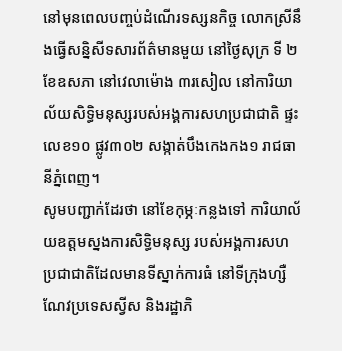នៅមុនពេលបញ្ចប់ដំណើរទស្សនកិច្ច លោកស្រីនឹងធ្វើសន្និសីទសារព័ត៌មានមួយ នៅថ្ងៃសុក្រ ទី ២ ខែឧសភា នៅវេលាម៉ោង ៣រសៀល នៅការិយាល័យសិទ្ធិមនុស្សរបស់អង្គការសហប្រជាជាតិ ផ្ទះលេខ១០ ផ្លូវ៣០២ សង្កាត់បឹងកេងកង១ រាជធានីភ្នំពេញ។
សូមបញ្ជាក់ដែរថា នៅខែកុម្ភៈកន្លងទៅ ការិយាល័យឧត្តមស្នងការសិទ្ធិមនុស្ស របស់អង្គការសហ ប្រជាជាតិដែលមានទីស្នាក់ការធំ នៅទីក្រុងហ្សឺណែវប្រទេសស្វីស និងរដ្ឋាភិ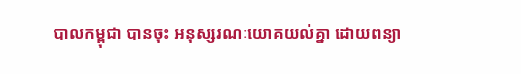បាលកម្ពុជា បានចុះ អនុស្សរណៈយោគយល់គ្នា ដោយពន្យា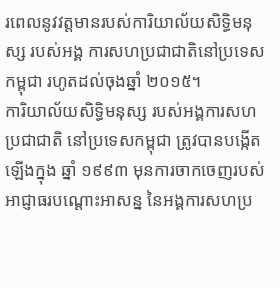រពេលនូវវត្តមានរបស់ការិយាល័យសិទ្ធិមនុស្ស របស់អង្គ ការសហប្រជាជាតិនៅប្រទេសកម្ពុជា រហូតដល់ចុងឆ្នាំ ២០១៥។
ការិយាល័យសិទ្ធិមនុស្ស របស់អង្គការសហប្រជាជាតិ នៅប្រទេសកម្ពុជា ត្រូវបានបង្កើតឡើងក្នុង ឆ្នាំ ១៩៩៣ មុនការចាកចេញរបស់អាជ្ញាធរបណ្តោះអាសន្ន នៃអង្គការសហប្រ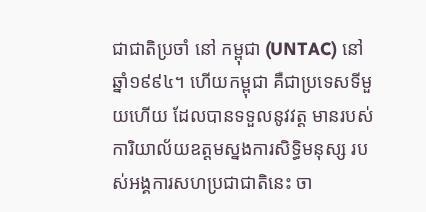ជាជាតិប្រចាំ នៅ កម្ពុជា (UNTAC) នៅឆ្នាំ១៩៩៤។ ហើយកម្ពុជា គឺជាប្រទេសទីមួយហើយ ដែលបានទទួលនូវវត្ត មានរបស់ការិយាល័យឧត្តមស្នងការសិទ្ធិមនុស្ស របស់អង្គការសហប្រជាជាតិនេះ ចា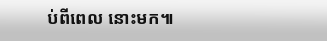ប់ពីពេល នោះមក៕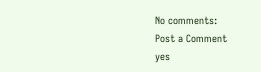No comments:
Post a Comment
yes